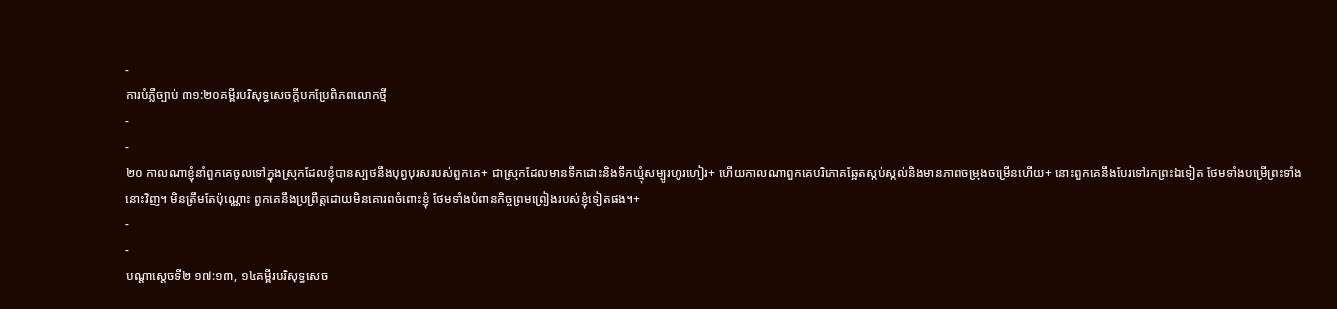-
ការបំភ្លឺច្បាប់ ៣១:២០គម្ពីរបរិសុទ្ធសេចក្ដីបកប្រែពិភពលោកថ្មី
-
-
២០ កាលណាខ្ញុំនាំពួកគេចូលទៅក្នុងស្រុកដែលខ្ញុំបានស្បថនឹងបុព្វបុរសរបស់ពួកគេ+ ជាស្រុកដែលមានទឹកដោះនិងទឹកឃ្មុំសម្បូរហូរហៀរ+ ហើយកាលណាពួកគេបរិភោគឆ្អែតស្កប់ស្កល់និងមានភាពចម្រុងចម្រើនហើយ+ នោះពួកគេនឹងបែរទៅរកព្រះឯទៀត ថែមទាំងបម្រើព្រះទាំងនោះវិញ។ មិនត្រឹមតែប៉ុណ្ណោះ ពួកគេនឹងប្រព្រឹត្តដោយមិនគោរពចំពោះខ្ញុំ ថែមទាំងបំពានកិច្ចព្រមព្រៀងរបស់ខ្ញុំទៀតផង។+
-
-
បណ្ដាស្ដេចទី២ ១៧:១៣, ១៤គម្ពីរបរិសុទ្ធសេច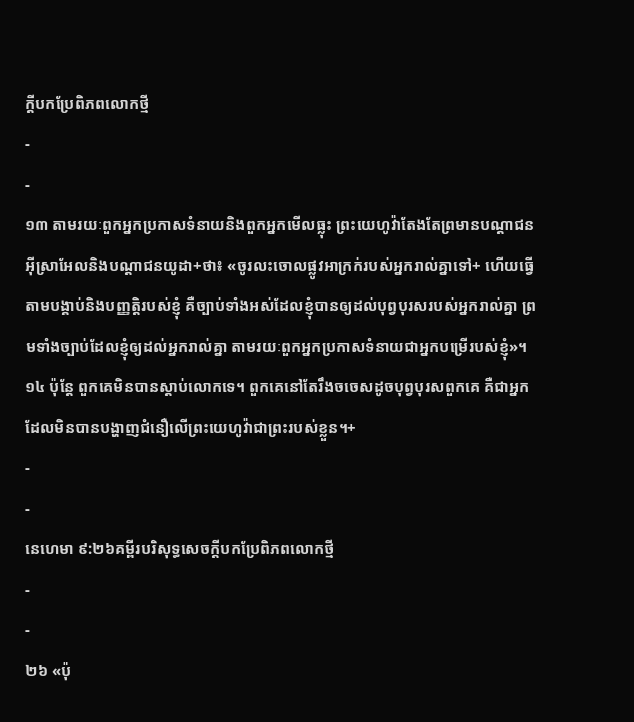ក្ដីបកប្រែពិភពលោកថ្មី
-
-
១៣ តាមរយៈពួកអ្នកប្រកាសទំនាយនិងពួកអ្នកមើលធ្លុះ ព្រះយេហូវ៉ាតែងតែព្រមានបណ្ដាជនអ៊ីស្រាអែលនិងបណ្ដាជនយូដា+ថា៖ «ចូរលះចោលផ្លូវអាក្រក់របស់អ្នករាល់គ្នាទៅ+ ហើយធ្វើតាមបង្គាប់និងបញ្ញត្តិរបស់ខ្ញុំ គឺច្បាប់ទាំងអស់ដែលខ្ញុំបានឲ្យដល់បុព្វបុរសរបស់អ្នករាល់គ្នា ព្រមទាំងច្បាប់ដែលខ្ញុំឲ្យដល់អ្នករាល់គ្នា តាមរយៈពួកអ្នកប្រកាសទំនាយជាអ្នកបម្រើរបស់ខ្ញុំ»។ ១៤ ប៉ុន្តែ ពួកគេមិនបានស្ដាប់លោកទេ។ ពួកគេនៅតែរឹងចចេសដូចបុព្វបុរសពួកគេ គឺជាអ្នកដែលមិនបានបង្ហាញជំនឿលើព្រះយេហូវ៉ាជាព្រះរបស់ខ្លួន។+
-
-
នេហេមា ៩:២៦គម្ពីរបរិសុទ្ធសេចក្ដីបកប្រែពិភពលោកថ្មី
-
-
២៦ «ប៉ុ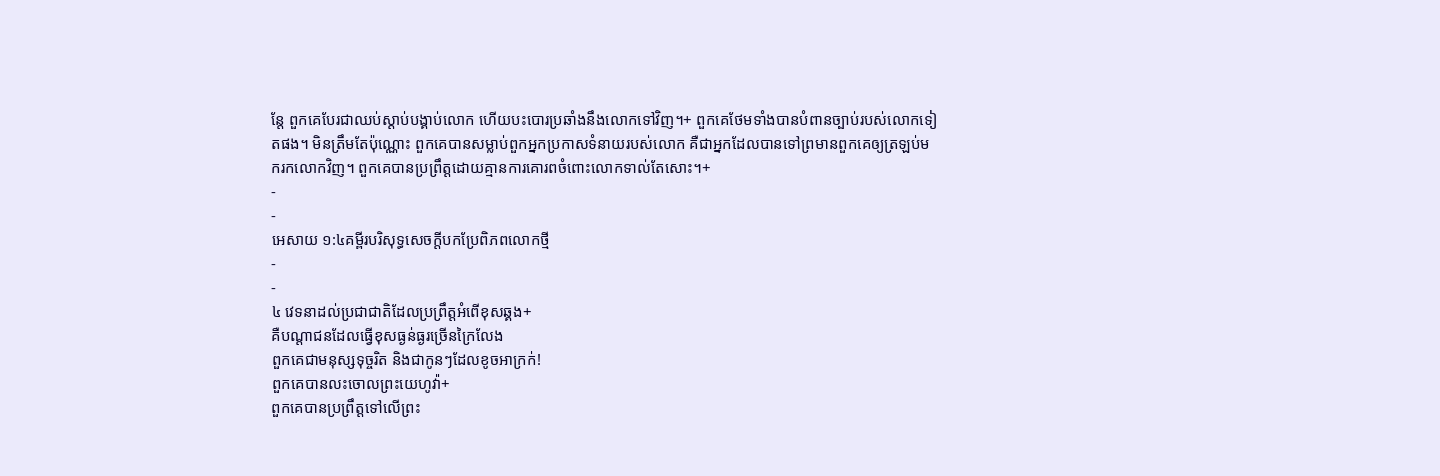ន្តែ ពួកគេបែរជាឈប់ស្ដាប់បង្គាប់លោក ហើយបះបោរប្រឆាំងនឹងលោកទៅវិញ។+ ពួកគេថែមទាំងបានបំពានច្បាប់របស់លោកទៀតផង។ មិនត្រឹមតែប៉ុណ្ណោះ ពួកគេបានសម្លាប់ពួកអ្នកប្រកាសទំនាយរបស់លោក គឺជាអ្នកដែលបានទៅព្រមានពួកគេឲ្យត្រឡប់មករកលោកវិញ។ ពួកគេបានប្រព្រឹត្តដោយគ្មានការគោរពចំពោះលោកទាល់តែសោះ។+
-
-
អេសាយ ១:៤គម្ពីរបរិសុទ្ធសេចក្ដីបកប្រែពិភពលោកថ្មី
-
-
៤ វេទនាដល់ប្រជាជាតិដែលប្រព្រឹត្តអំពើខុសឆ្គង+
គឺបណ្ដាជនដែលធ្វើខុសធ្ងន់ធ្ងរច្រើនក្រៃលែង
ពួកគេជាមនុស្សទុច្ចរិត និងជាកូនៗដែលខូចអាក្រក់!
ពួកគេបានលះចោលព្រះយេហូវ៉ា+
ពួកគេបានប្រព្រឹត្តទៅលើព្រះ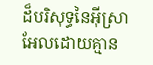ដ៏បរិសុទ្ធនៃអ៊ីស្រាអែលដោយគ្មាន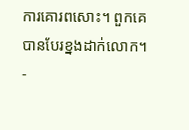ការគោរពសោះ។ ពួកគេបានបែរខ្នងដាក់លោក។
-